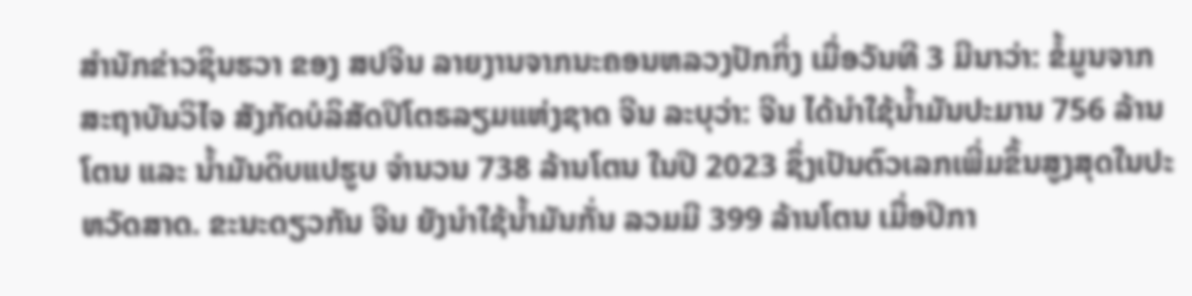ສຳນັກຂ່າວຊິນຮວາ ຂອງ ສປຈີນ ລາຍງານຈາກນະຄອນຫລວງປັກກິ່ງ ເມື່ອວັນທີ 3 ມີນາວ່າ: ຂໍ້ມູນຈາກສະຖາບັນວິໄຈ ສັງກັດບໍລິສັດປິໂຕຣລຽມແຫ່ງຊາດ ຈີນ ລະບຸວ່າ: ຈີນ ໄດ້ນໍາໃຊ້ນໍ້າມັນປະມານ 756 ລ້ານໂຕນ ແລະ ນໍ້າມັນດິບແປຮູບ ຈຳນວນ 738 ລ້ານໂຕນ ໃນປີ 2023 ຊຶ່ງເປັນຕົວເລກເພີ່ມຂຶ້ນສູງສຸດໃນປະຫວັດສາດ. ຂະນະດຽວກັນ ຈີນ ຍັງນໍາໃຊ້ນໍ້າມັນກັ່ນ ລວມມີ 399 ລ້ານໂຕນ ເມື່ອປີກາ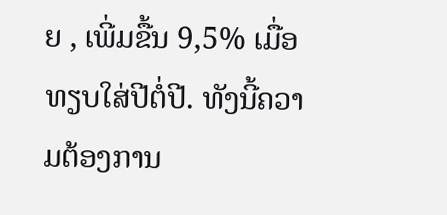ຍ , ເພີ່ມຂື້ນ 9,5% ເມື່ອທຽບໃສ່ປີຕໍ່ປີ. ທັງນີ້ຄວາມຕ້ອງການ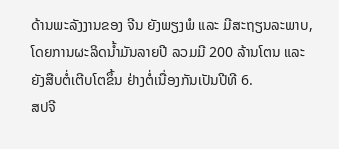ດ້ານພະລັງງານຂອງ ຈີນ ຍັງພຽງພໍ ແລະ ມີສະຖຽນລະພາບ, ໂດຍການຜະລິດນໍ້າມັນລາຍປີ ລວມມີ 200 ລ້ານໂຕນ ແລະ ຍັງສືບຕໍ່ເຕີບໂຕຂຶ້ນ ຢ່າງຕໍ່ເນື່ອງກັນເປັນປີທີ 6.
ສປຈີ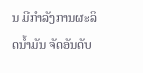ນ ມີກຳລັງການຜະລິດນໍ້າມັນ ຈັດອັນດັບ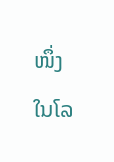ໜຶ່ງ ໃນໂລ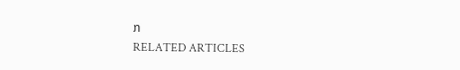ກ
RELATED ARTICLES